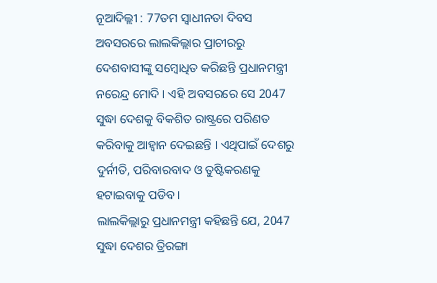ନୂଆଦିଲ୍ଲୀ : 77ତମ ସ୍ୱାଧୀନତା ଦିବସ ଅବସରରେ ଲାଲକିଲ୍ଲାର ପ୍ରାଚୀରରୁ ଦେଶବାସୀଙ୍କୁ ସମ୍ବୋଧିତ କରିଛନ୍ତି ପ୍ରଧାନମନ୍ତ୍ରୀ ନରେନ୍ଦ୍ର ମୋଦି । ଏହି ଅବସରରେ ସେ 2047 ସୁଦ୍ଧା ଦେଶକୁ ବିକଶିତ ରାଷ୍ଟ୍ରରେ ପରିଣତ କରିବାକୁ ଆହ୍ୱାନ ଦେଇଛନ୍ତି । ଏଥିପାଇଁ ଦେଶରୁ ଦୁର୍ନୀତି, ପରିବାରବାଦ ଓ ତୁଷ୍ଟିକରଣକୁ ହଟାଇବାକୁ ପଡିବ ।
ଲାଲକିଲ୍ଲାରୁ ପ୍ରଧାନମନ୍ତ୍ରୀ କହିଛନ୍ତି ଯେ, 2047 ସୁଦ୍ଧା ଦେଶର ତ୍ରିରଙ୍ଗା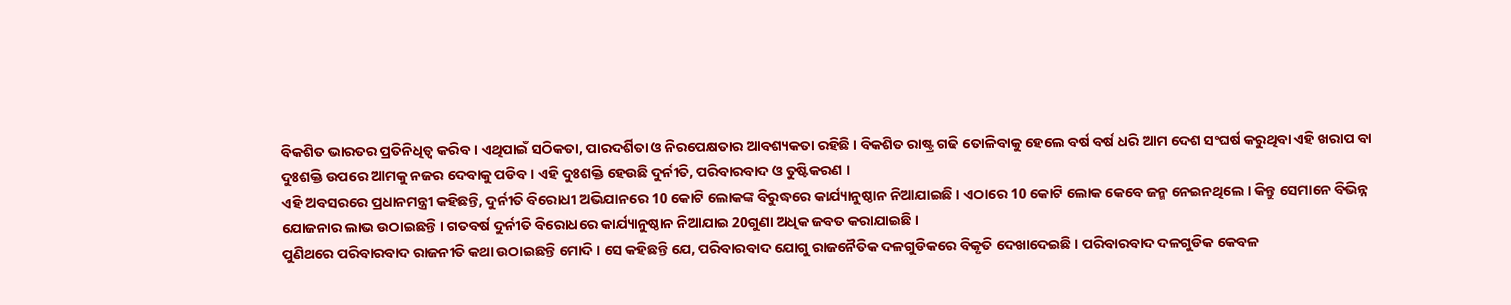ବିକଶିତ ଭାରତର ପ୍ରତିନିଧିତ୍ୱ କରିବ । ଏଥିପାଇଁ ସଠିକତା, ପାରଦର୍ଶିତା ଓ ନିରପେକ୍ଷତାର ଆବଶ୍ୟକତା ରହିଛି । ବିକଶିତ ରାଷ୍ଟ୍ର ଗଢି ତୋଳିବାକୁ ହେଲେ ବର୍ଷ ବର୍ଷ ଧରି ଆମ ଦେଶ ସଂଘର୍ଷ କରୁଥିବା ଏହି ଖରାପ ବା ଦୁଃଶକ୍ତି ଉପରେ ଆମକୁ ନଜର ଦେବାକୁ ପଡିବ । ଏହି ଦୁଃଶକ୍ତି ହେଉଛି ଦୁର୍ନୀତି, ପରିବାରବାଦ ଓ ତୁଷ୍ଟିକରଣ ।
ଏହି ଅବସରରେ ପ୍ରଧାନମନ୍ତ୍ରୀ କହିଛନ୍ତି, ଦୁର୍ନୀତି ବିରୋଧୀ ଅଭିଯାନରେ 10 କୋଟି ଲୋକଙ୍କ ବିରୁଦ୍ଧରେ କାର୍ଯ୍ୟାନୁଷ୍ଠାନ ନିଆଯାଇଛି । ଏଠାରେ 10 କୋଟି ଲୋକ କେବେ ଜନ୍ମ ନେଇନଥିଲେ । କିନ୍ତୁ ସେମାନେ ବିଭିନ୍ନ ଯୋଜନାର ଲାଭ ଉଠାଇଛନ୍ତି । ଗତବର୍ଷ ଦୁର୍ନୀତି ବିରୋଧରେ କାର୍ଯ୍ୟାନୁଷ୍ଠାନ ନିଆଯାଇ 20ଗୁଣା ଅଧିକ ଜବତ କରାଯାଇଛି ।
ପୁଣିଥରେ ପରିବାରବାଦ ରାଜନୀତି କଥା ଉଠାଇଛନ୍ତି ମୋଦି । ସେ କହିଛନ୍ତି ଯେ, ପରିବାରବାଦ ଯୋଗୁ ରାଜନୈତିକ ଦଳଗୁଡିକରେ ବିକୃତି ଦେଖାଦେଇଛି । ପରିବାରବାଦ ଦଳଗୁଡିକ କେବଳ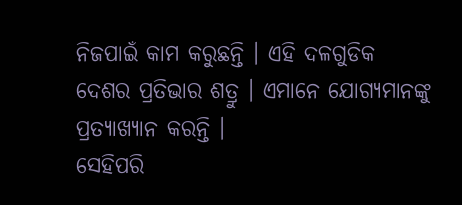ନିଜପାଇଁ କାମ କରୁଛନ୍ତି । ଏହି ଦଳଗୁଡିକ ଦେଶର ପ୍ରତିଭାର ଶତ୍ରୁ । ଏମାନେ ଯୋଗ୍ୟମାନଙ୍କୁ ପ୍ରତ୍ୟାଖ୍ୟାନ କରନ୍ତି ।
ସେହିପରି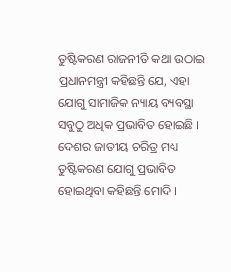ତୁଷ୍ଟିକରଣ ରାଜନୀତି କଥା ଉଠାଇ ପ୍ରଧାନମନ୍ତ୍ରୀ କହିଛନ୍ତି ଯେ, ଏହା ଯୋଗୁ ସାମାଜିକ ନ୍ୟାୟ ବ୍ୟବସ୍ଥା ସବୁଠୁ ଅଧିକ ପ୍ରଭାବିତ ହୋଇଛି । ଦେଶର ଜାତୀୟ ଚରିତ୍ର ମଧ୍ୟ ତୁଷ୍ଟିକରଣ ଯୋଗୁ ପ୍ରଭାବିତ ହୋଇଥିବା କହିଛନ୍ତି ମୋଦି ।